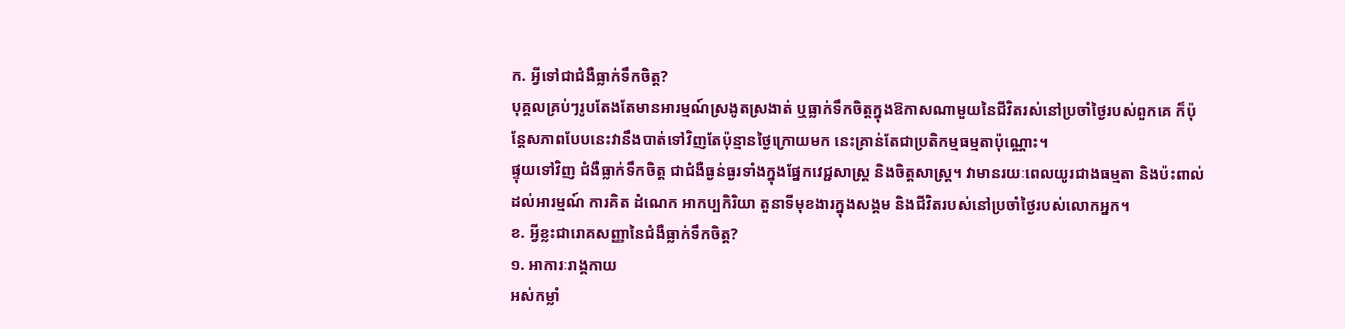ក. អី្វទៅជាជំងឺធ្លាក់ទឹកចិត្ត?
បុគ្គលគ្រប់ៗរូបតែងតែមានអារម្មណ៍ស្រងូតស្រងាត់ ឬធ្លាក់ទឹកចិត្តក្នុងឱកាសណាមួយនៃជីវិតរស់នៅប្រចាំថ្ងៃរបស់ពួកគេ ក៏ប៉ុន្តែសភាពបែបនេះវានឹងបាត់ទៅវិញតែប៉ុន្មានថ្ងៃក្រោយមក នេះគ្រាន់តែជាប្រតិកម្មធម្មតាប៉ុណ្ណោះ។
ផ្ទុយទៅវិញ ជំងឺធ្លាក់ទឹកចិត្ត ជាជំងឺធ្ងន់ធ្ងរទាំងក្នុងផ្នែកវេជ្ជសាស្ត្រ និងចិត្តសាស្ត្រ។ វាមានរយៈពេលយូរជាងធម្មតា និងប៉ះពាល់ដល់អារម្មណ៍ ការគិត ដំណេក អាកប្បកិរិយា តួនាទីមុខងារក្នុងសង្គម និងជីវិតរបស់នៅប្រចាំថ្ងៃរបស់លោកអ្នក។
ខ. អ្វីខ្លះជារោគសញ្ញានៃជំងឺធ្លាក់ទឹកចិត្ត?
១. អាការៈរាង្គកាយ
អស់កម្លាំ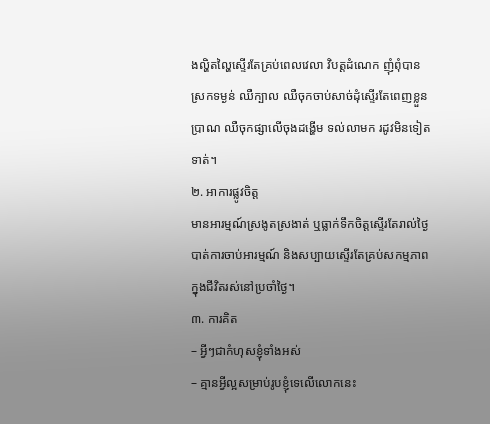ងល្ហិតល្ហៃស្ទើរតែគ្រប់ពេលវេលា វិបត្តដំណេក ញុំពុំបាន ស្រកទម្ងន់ ឈឺក្បាល ឈឺចុកចាប់សាច់ដុំស្ទើរតែពេញខ្លួនប្រាណ ឈឺចុកផ្សាលើចុងដង្ហើម ទល់លាមក រដូវមិនទៀតទាត់។
២. អាការផ្លូវចិត្ត
មានអារម្មណ៍ស្រងូតស្រងាត់ ឬធ្លាក់ទឹកចិត្តស្ទើរតែរាល់ថ្ងៃបាត់ការចាប់អារម្មណ៍ និងសប្បាយស្ទើរតែគ្រប់សកម្មភាពក្នុងជីវិតរស់នៅប្រចាំថ្ងៃ។
៣. ការគិត
– អី្វៗជាកំហុសខ្ញុំទាំងអស់
– គ្មានអ្វីល្អសម្រាប់រូបខ្ញុំទេលើលោកនេះ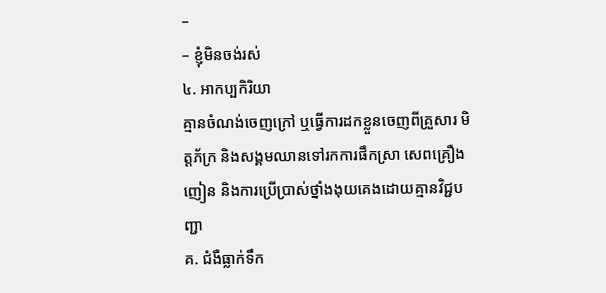–
– ខ្ញុំមិនចង់រស់
៤. អាកប្បកិរិយា
គ្មានចំណង់ចេញក្រៅ ឬធ្វើការដកខ្លួនចេញពីគ្រួសារ មិត្តភ័ក្រ និងសង្គមឈានទៅរកការផឹកស្រា សេពគ្រឿងញៀន និងការប្រើប្រាស់ថ្នាំងងុយគេងដោយគ្មានវិជ្ជបញ្ជា
គ. ជំងឺធ្លាក់ទឹក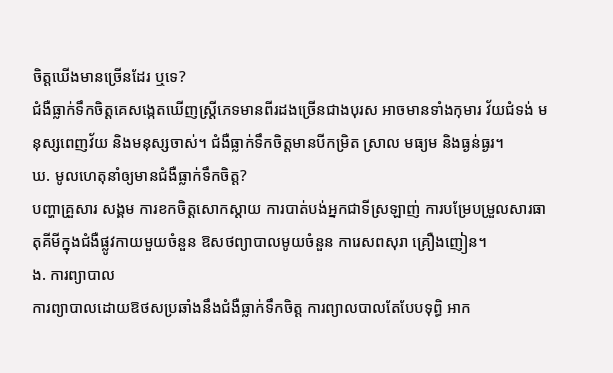ចិត្តឃើងមានច្រើនដែរ ឬទេ?
ជំងឺធ្លាក់ទឹកចិត្តគេសង្កេតឃើញស្ត្រីភេទមានពីរដងច្រើនជាងបុរស អាចមានទាំងកុមារ វ័យជំទង់ មនុស្សពេញវ័យ និងមនុស្សចាស់។ ជំងឺធ្លាក់ទឹកចិត្តមានបីកម្រិត ស្រាល មធ្យម និងធ្ងន់ធ្ងរ។
ឃ. មូលហេតុនាំឲ្យមានជំងឺធ្លាក់ទឹកចិត្ត?
បញ្ហាគ្រួសារ សង្គម ការខកចិត្តសោកស្តាយ ការបាត់បង់អ្នកជាទីស្រឡាញ់ ការបម្រែបម្រួលសារធាតុគីមីក្នុងជំងឺផ្លូវកាយមួយចំនួន ឱសថព្យាបាលមូយចំនួន ការេសពសុរា គ្រឿងញៀន។
ង. ការព្យាបាល
ការព្យាបាលដោយឱថសប្រឆាំងនឹងជំងឺធ្លាក់ទឹកចិត្ត ការព្យាលបាលតែបែបទុព្ធិ អាក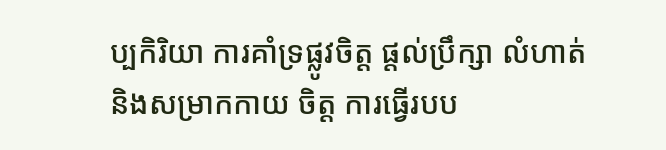ប្បកិរិយា ការគាំទ្រផ្លូវចិត្ត ផ្តល់ប្រឹក្សា លំហាត់ និងសម្រាកកាយ ចិត្ត ការធ្វើរបប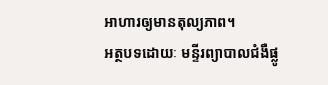អាហារឲ្យមានតុល្យភាព។
អត្ថបទដោយៈ មន្ទីរព្យាបាលជំងឺផ្លូ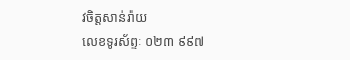វចិត្តសាន់រ៉ាយ
លេខទូរស័ព្ទៈ ០២៣ ៩៩៧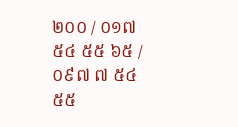២០០ / ០១៧ ៥៤ ៥៥ ៦៥ / ០៩៧ ៧ ៥៤ ៥៥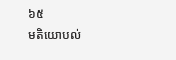៦៥
មតិយោបល់